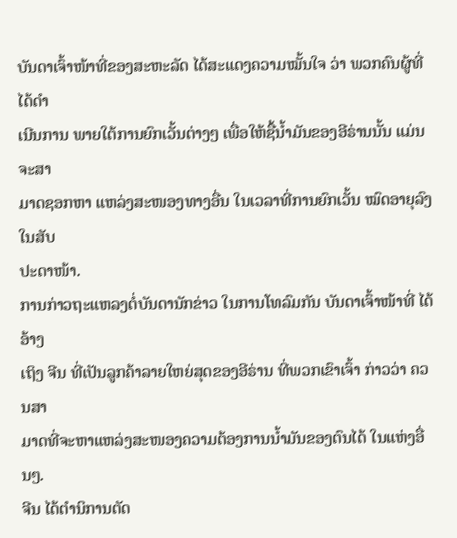ບັນດາເຈົ້າໜ້າທີ່ຂອງສະຫະລັດ ໄດ້ສະແດງຄວາມໝັ້ນໃຈ ວ່າ ພວກຄົນຜູ້ທີ່ໄດ້ດຳ
ເນີນການ ພາຍໃຕ້ການຍົກເວັ້ນຕ່າງໆ ເພື່ອໃຫ້ຊື້ນ້ຳມັນຂອງອີຣ່ານນັ້ນ ແມ່ນຈະສາ
ມາດຊອກຫາ ແຫລ່ງສະໜອງທາງອື່ນ ໃນເວລາທີ່ການຍົກເວັ້ນ ໝົດອາຍຸລົງ ໃນສັບ
ປະດາໜ້າ.
ການກ່າວຖະແຫລງຕໍ່ບັນດານັກຂ່າວ ໃນການໂທລົມກັນ ບັນດາເຈົ້າໜ້າທີ່ ໄດ້ອ້າງ
ເຖິງ ຈີນ ທີ່ເປັນລູກຄ້າລາຍໃຫຍ່ສຸດຂອງອີຣ່ານ ທີ່ພວກເຂົາເຈົ້າ ກ່າວວ່າ ຄວນສາ
ມາດທີ່ຈະຫາແຫລ່ງສະໜອງຄວາມຕ້ອງການນ້ຳມັນຂອງຕົນໄດ້ ໃນແຫ່ງອື່ນໆ.
ຈີນ ໄດ້ຕຳນິການຕັດ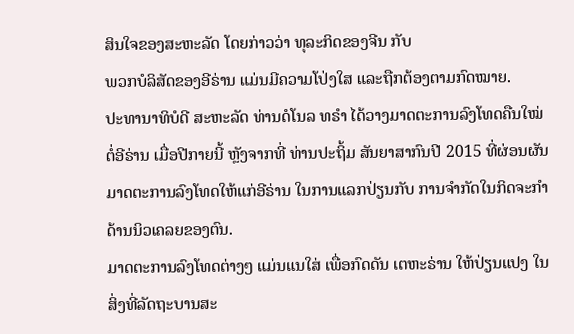ສິນໃຈຂອງສະຫະລັດ ໂດຍກ່າວວ່າ ທຸລະກິດຂອງຈີນ ກັບ
ພວກບໍລິສັດຂອງອີຣ່ານ ແມ່ນມີຄວາມໂປ່ງໃສ ແລະຖືກຕ້ອງຕາມກົດໝາຍ.
ປະທານາທິບໍດີ ສະຫະລັດ ທ່ານດໍໂນລ ທຣຳ ໄດ້ວາງມາດຕະການລົງໂທດຄືນໃໝ່
ຕໍ່ອີຣ່ານ ເມື່ອປີກາຍນີ້ ຫຼັງຈາກທີ່ ທ່ານປະຖິ້ມ ສັນຍາສາກົນປີ 2015 ທີ່ຜ່ອນຜັນ
ມາດຕະການລົງໂທດໃຫ້ແກ່ອີຣ່ານ ໃນການແລກປ່ຽນກັບ ການຈຳກັດໃນກິດຈະກຳ
ດ້ານນິວເຄລຍຂອງຕົນ.
ມາດຕະການລົງໂທດຕ່າງໆ ແມ່ນແນໃສ່ ເພື່ອກົດດັນ ເຕຫະຣ່ານ ໃຫ້ປ່ຽນແປງ ໃນ
ສິ່ງທີ່ລັດຖະບານສະ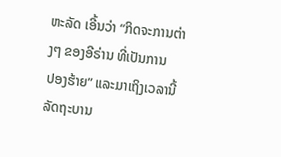ຫະລັດ ເອີ້ນວ່າ “ກິດຈະການຕ່າງໆ ຂອງອີຣ່ານ ທີ່ເປັນການ
ປອງຮ້າຍ” ແລະມາເຖິງເວລານີ້ ລັດຖະບານ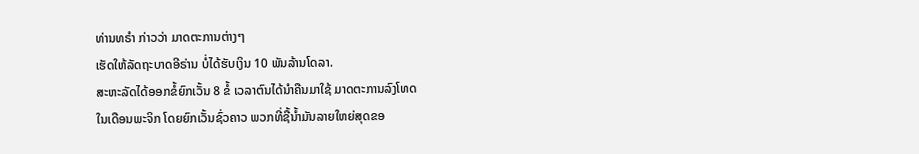ທ່ານທຣຳ ກ່າວວ່າ ມາດຕະການຕ່າງໆ
ເຮັດໃຫ້ລັດຖະບາດອີຣ່ານ ບໍ່ໄດ້ຮັບເງິນ 10 ພັນລ້ານໂດລາ.
ສະຫະລັດໄດ້ອອກຂໍ້ຍົກເວັ້ນ 8 ຂໍ້ ເວລາຕົນໄດ້ນຳຄືນມາໃຊ້ ມາດຕະການລົງໂທດ
ໃນເດືອນພະຈິກ ໂດຍຍົກເວັ້ນຊົ່ວຄາວ ພວກທີ່ຊື້ນໍ້າມັນລາຍໃຫຍ່ສຸດຂອ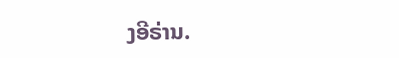ງອີຣ່ານ.